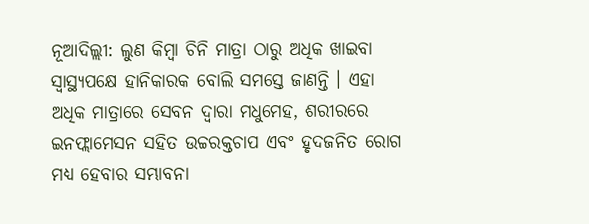ନୂଆଦିଲ୍ଲୀ: ଲୁଣ କିମ୍ବା ଚିନି ମାତ୍ରା ଠାରୁ ଅଧିକ ଖାଇବା ସ୍ବାସ୍ଥ୍ୟପକ୍ଷେ ହାନିକାରକ ବୋଲି ସମସ୍ତେ ଜାଣନ୍ତି । ଏହା ଅଧିକ ମାତ୍ରାରେ ସେବନ ଦ୍ବାରା ମଧୁମେହ, ଶରୀରରେ ଇନଫ୍ଲାମେସନ ସହିତ ଉଚ୍ଚରକ୍ତଚାପ ଏବଂ ହୃଦଜନିତ ରୋଗ ମଧ୍ୟ ହେବାର ସମ୍ଭାବନା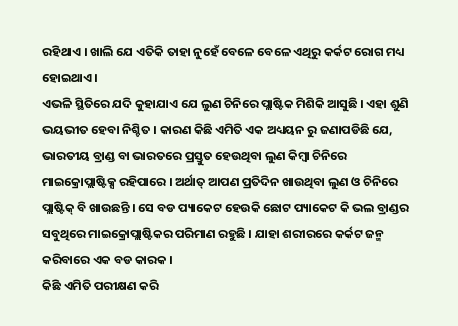ରହିଥାଏ । ଖାଲି ଯେ ଏତିକି ତାହା ନୁହେଁ ବେଳେ ବେଳେ ଏଥିରୁ କର୍କଟ ରୋଗ ମଧ୍ୟ ହୋଇଥାଏ ।
ଏଭଳି ସ୍ଥିତିରେ ଯଦି କୁହାଯାଏ ଯେ ଲୁଣ ଚିନିରେ ପ୍ଲାଷ୍ଟିକ ମିଶିକି ଆସୁଛି । ଏହା ଶୁଣି ଭୟଭୀତ ହେବା ନିଶ୍ଚିତ । କାରଣ କିଛି ଏମିତି ଏକ ଅଧ୍ୟୟନ ରୁ ଜଣାପଡିଛି ଯେ, ଭାରତୀୟ ବ୍ରାଣ୍ଡ ବା ଭାରତରେ ପ୍ରସ୍ତୁତ ହେଉଥିବା ଲୁଣ କିମ୍ବା ଚିନିରେ ମାଇକ୍ରୋପ୍ଲାଷ୍ଟିକ୍ସ ରହିପାରେ । ଅର୍ଥାତ୍ ଆପଣ ପ୍ରତିଦିନ ଖାଉଥିବା ଲୁଣ ଓ ଚିନିରେ ପ୍ଲାଷ୍ଟିକ୍ ବି ଖାଉଛନ୍ତି । ସେ ବଡ ପ୍ୟାକେଟ ହେଉକି ଛୋଟ ପ୍ୟାକେଟ କି ଭଲ ବ୍ରାଣ୍ଡର ସବୁଥିରେ ମାଇକ୍ରୋପ୍ଲାଷ୍ଟିକର ପରିମାଣ ରହୁଛି । ଯାହା ଶରୀରରେ କର୍କଟ ଜନ୍ମ କରିବାରେ ଏକ ବଡ କାରକ ।
କିଛି ଏମିତି ପରୀକ୍ଷଣ କରି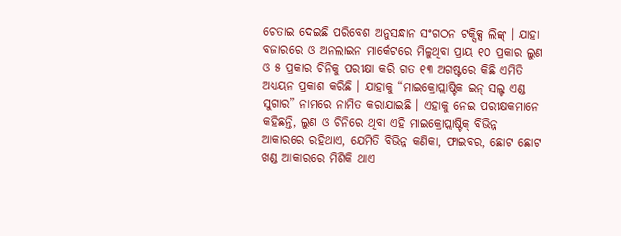ଚେତାଇ ଦେଇଛି ପରିବେଶ ଅନୁସନ୍ଧାନ ସଂଗଠନ ଟକ୍ସିକ୍ସ ଲିଙ୍କ୍ । ଯାହା ବଜାରରେ ଓ ଅନଲାଇନ ମାର୍କେଟରେ ମିଳୁଥିବା ପ୍ରାୟ ୧୦ ପ୍ରକାର ଲୁଣ ଓ ୫ ପ୍ରକାର ଚିନିକୁ ପରୀକ୍ଷା କରି ଗତ ୧୩ ଅଗଷ୍ଟରେ କିଛି ଏମିତି ଅଧ୍ୟୟନ ପ୍ରକାଶ କରିଛି । ଯାହାକୁ “ମାଇକ୍ରୋପ୍ଲାଷ୍ଟିକ ଇନ୍ ସଲ୍ଟ ଏଣ୍ଡ ସୁଗାର” ନାମରେ ନାମିତ କରାଯାଇଛି । ଏହାକୁ ନେଇ ପରୀକ୍ଷକମାନେ କହିଛନ୍ତି, ଲୁଣ ଓ ଚିନିରେ ଥିବା ଏହି ମାଇକ୍ରୋପ୍ଲାଷ୍ଟିକ୍ ବିଭିନ୍ନ ଆକାରରେ ରହିଥାଏ, ଯେମିତି ବିଭିନ୍ନ କଣିକା, ଫାଇବର, ଛୋଟ ଛୋଟ ଖଣ୍ଡ ଆକାରରେ ମିଶିକି ଥାଏ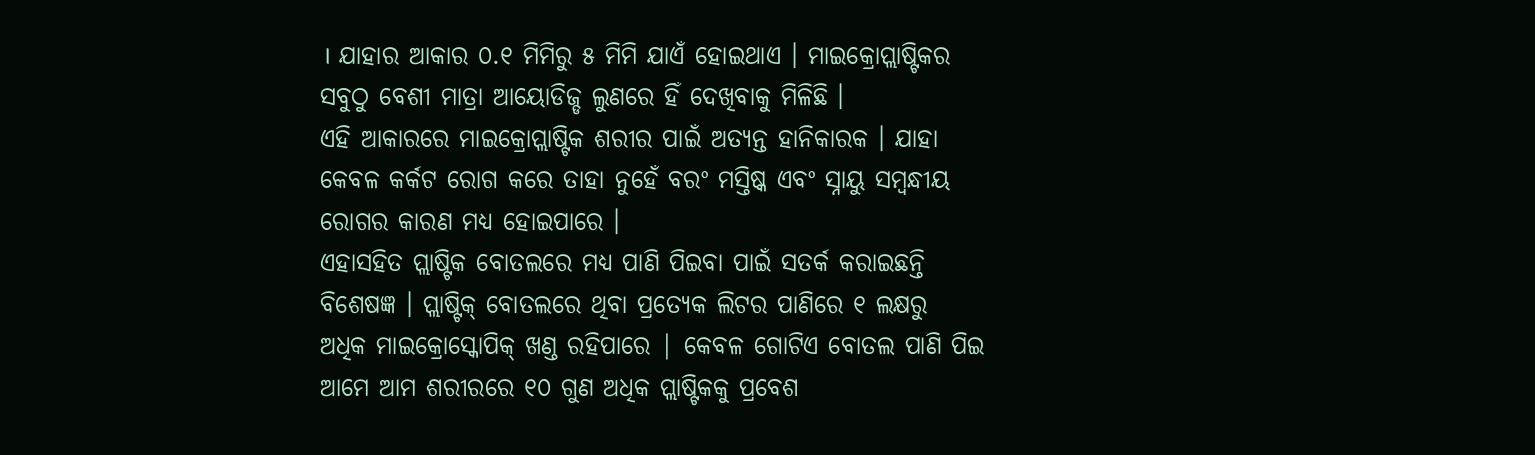। ଯାହାର ଆକାର ୦.୧ ମିମିରୁ ୫ ମିମି ଯାଏଁ ହୋଇଥାଏ । ମାଇକ୍ରୋପ୍ଲାଷ୍ଟିକର ସବୁଠୁ ବେଶୀ ମାତ୍ରା ଆୟୋଡିଜ୍ଡ ଲୁଣରେ ହିଁ ଦେଖିବାକୁ ମିଳିଛି ।
ଏହି ଆକାରରେ ମାଇକ୍ରୋପ୍ଲାଷ୍ଟିକ ଶରୀର ପାଇଁ ଅତ୍ୟନ୍ତ ହାନିକାରକ । ଯାହା କେବଳ କର୍କଟ ରୋଗ କରେ ତାହା ନୁହେଁ ବରଂ ମସ୍ତିଷ୍କ ଏବଂ ସ୍ନାୟୁ ସମ୍ବନ୍ଧୀୟ ରୋଗର କାରଣ ମଧ୍ୟ ହୋଇପାରେ ।
ଏହାସହିତ ପ୍ଲାଷ୍ଟିକ ବୋତଲରେ ମଧ୍ୟ ପାଣି ପିଇବା ପାଇଁ ସତର୍କ କରାଇଛନ୍ତି ବିଶେଷଜ୍ଞ । ପ୍ଲାଷ୍ଟିକ୍ ବୋତଲରେ ଥିବା ପ୍ରତ୍ୟେକ ଲିଟର ପାଣିରେ ୧ ଲକ୍ଷରୁ ଅଧିକ ମାଇକ୍ରୋସ୍କୋପିକ୍ ଖଣ୍ଡ ରହିପାରେ | କେବଳ ଗୋଟିଏ ବୋତଲ ପାଣି ପିଇ ଆମେ ଆମ ଶରୀରରେ ୧୦ ଗୁଣ ଅଧିକ ପ୍ଲାଷ୍ଟିକକୁ ପ୍ରବେଶ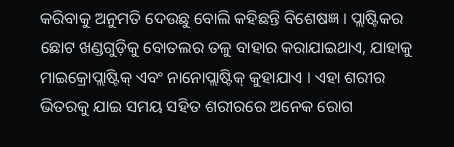କରିବାକୁ ଅନୁମତି ଦେଉଛୁ ବୋଲି କହିଛନ୍ତି ବିଶେଷଜ୍ଞ । ପ୍ଲାଷ୍ଟିକର ଛୋଟ ଖଣ୍ଡଗୁଡ଼ିକୁ ବୋତଲର ତଳୁ ବାହାର କରାଯାଇଥାଏ, ଯାହାକୁ ମାଇକ୍ରୋପ୍ଲାଷ୍ଟିକ୍ ଏବଂ ନାନୋପ୍ଲାଷ୍ଟିକ୍ କୁହାଯାଏ । ଏହା ଶରୀର ଭିତରକୁ ଯାଇ ସମୟ ସହିତ ଶରୀରରେ ଅନେକ ରୋଗ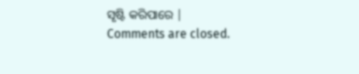ସୃଷ୍ଟି କରିପାରେ |
Comments are closed.